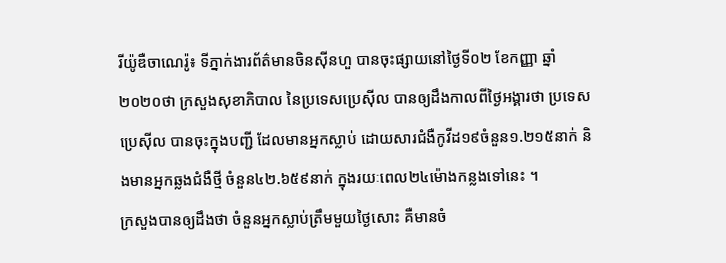រីយ៉ូឌឺចាណេរ៉ូ៖ ទីភ្នាក់ងារព័ត៌មានចិនស៊ីនហួ បានចុះផ្សាយនៅថ្ងៃទី០២ ខែកញ្ញា ឆ្នាំ២០២០ថា ក្រសួងសុខាភិបាល នៃប្រទេសប្រេស៊ីល បានឲ្យដឹងកាលពីថ្ងៃអង្គារថា ប្រទេសប្រេស៊ីល បានចុះក្នុងបញ្ជី ដែលមានអ្នកស្លាប់ ដោយសារជំងឺកូវីដ១៩ចំនួន១.២១៥នាក់ និងមានអ្នកឆ្លងជំងឺថ្មី ចំនួន៤២.៦៥៩នាក់ ក្នុងរយៈពេល២៤ម៉ោងកន្លងទៅនេះ ។
ក្រសួងបានឲ្យដឹងថា ចំនួនអ្នកស្លាប់ត្រឹមមួយថ្ងៃសោះ គឺមានចំ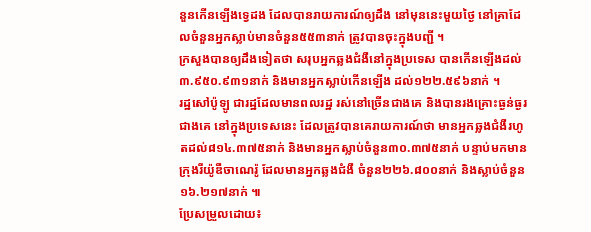នួនកើនឡើងទ្វេដង ដែលបានរាយការណ៍ឲ្យដឹង នៅមុននេះមួយថ្ងៃ នៅគ្រាដែលចំនួនអ្នកស្លាប់មានចំនួន៥៥៣នាក់ ត្រូវបានចុះក្នុងបញ្ជី ។
ក្រសួងបានឲ្យដឹងទៀតថា សរុបអ្នកឆ្លងជំងឺនៅក្នុងប្រទេស បានកើនឡើងដល់៣.៩៥០.៩៣១នាក់ និងមានអ្នកស្លាប់កើនឡើង ដល់១២២.៥៩៦នាក់ ។
រដ្ឋសៅប៉ូឡូ ជារដ្ឋដែលមានពលរដ្ឋ រស់នៅច្រើនជាងគេ និងបានរងគ្រោះធ្ងន់ធ្ងរជាងគេ នៅក្នុងប្រទេសនេះ ដែលត្រូវបានគេរាយការណ៍ថា មានអ្នកឆ្លងជំងឺរហូតដល់៨១៤.៣៧៥នាក់ និងមានអ្នកស្លាប់ចំនួន៣០.៣៧៥នាក់ បន្ទាប់មកមានក្រុងរីយ៉ូឌឺចាណេរ៉ូ ដែលមានអ្នកឆ្លងជំងឺ ចំនួន២២៦.៨០០នាក់ និងស្លាប់ចំនួន១៦.២១៧នាក់ ៕
ប្រែសម្រួលដោយ៖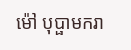ម៉ៅ បុប្ផាមករា